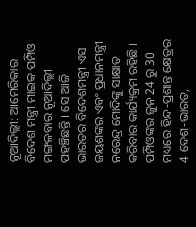ନୂଆଦିଲ୍ଲୀ: ଆମେରିକାର ବିଦେଶ ମନ୍ତ୍ରୀ ମାଇକ ପମ୍ପିଓ ମଙ୍ଗଳବାର ନୂଆଦିଲ୍ଲୀ ପହଞ୍ଚିଛନ୍ତି । ସେ ଆଜି ଭାରତର ବିଦେଶମନ୍ତ୍ରୀ ଏସ ଜୟଶଙ୍କର ଏବଂ ପ୍ରଧାନମନ୍ତ୍ରୀ ନରେନ୍ଦ୍ର ମୋଦିଙ୍କୁ ସାକ୍ଷାତ କରିବାର କାର୍ଯ୍ୟକ୍ରମ ରହିଛି । ପମ୍ପିଓଙ୍କର ଜୁନ 24 ରୁ 30 ମଧ୍ୟରେ ହିନ୍ଦ-ପ୍ରଶାନ୍ତ କ୍ଷେତ୍ରର 4 ଦେଶ-ଭାରତ,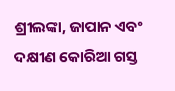ଶ୍ରୀଲଙ୍କା, ଜାପାନ ଏବଂ ଦକ୍ଷୀଣ କୋରିଆ ଗସ୍ତ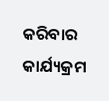କରିବାର କାର୍ଯ୍ୟକ୍ରମ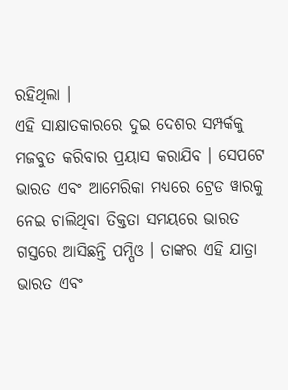ରହିଥିଲା ।
ଏହି ସାକ୍ଷାତକାରରେ ଦୁଇ ଦେଶର ସମ୍ପର୍କକୁ ମଜବୁତ କରିବାର ପ୍ରୟାସ କରାଯିବ । ସେପଟେ ଭାରତ ଏବଂ ଆମେରିକା ମଧ୍ୟରେ ଟ୍ରେଡ ୱାରକୁ ନେଇ ଚାଲିଥିବା ତିକ୍ତତା ସମୟରେ ଭାରତ ଗସ୍ତରେ ଆସିଛନ୍ତି ପମ୍ପିଓ । ତାଙ୍କର ଏହି ଯାତ୍ରା ଭାରତ ଏବଂ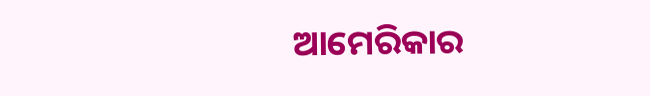ଆମେରିକାର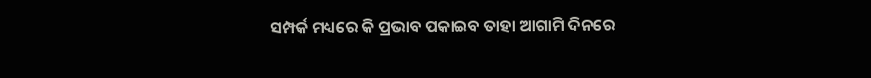ସମ୍ପର୍କ ମଧ୍ୟରେ କି ପ୍ରଭାବ ପକାଇବ ତାହା ଆଗାମି ଦିନରେ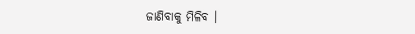ଜାଣିବାକୁ ମିଳିବ ।